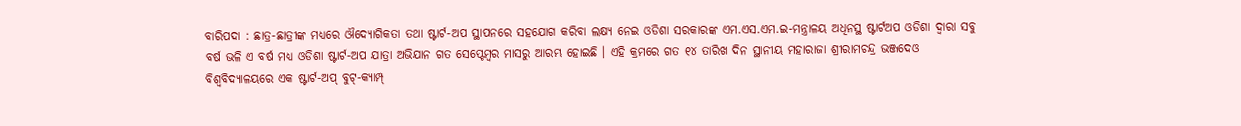ବାରିପଦା : ଛାତ୍ର-ଛାତ୍ରୀଙ୍କ ମଧ୍ୟରେ ଔଦ୍ୟୋଗିକତା ତଥା ଷ୍ଟାର୍ଟ-ଅପ ସ୍ଥାପନରେ ସହଯୋଗ କରିବା ଲକ୍ଷ୍ୟ ନେଇ ଓଡିଶା ସରକାରଙ୍କ ଏମ.ଏସ.ଏମ.ଇ-ମନ୍ତ୍ରାଳୟ ଅଧିନସ୍ଥ ଷ୍ଟାର୍ଟଅପ ଓଡିଶା ଦ୍ୱାରା ସବୁ ବର୍ଷ ଭଳି ଏ ବର୍ଷ ମଧ୍ୟ ଓଡିଶା ଷ୍ଟାର୍ଟ-ଅପ ଯାତ୍ରା ଅଭିଯାନ ଗତ ସେପ୍ଟେମ୍ବର ମାସରୁ ଆରମ୍ଭ ହୋଇଛି । ଏହି କ୍ରମରେ ଗତ ୧୪ ତାରିଖ ଦିନ ସ୍ଥାନୀୟ ମହାରାଜା ଶ୍ରୀରାମଚନ୍ଦ୍ର ଭଞ୍ଜଦେଓ ବିଶ୍ୱବିଦ୍ୟାଳୟରେ ଏକ ଷ୍ଟାର୍ଟ-ଅପ୍ ବୁଟ୍-କ୍ୟାମ୍ପ୍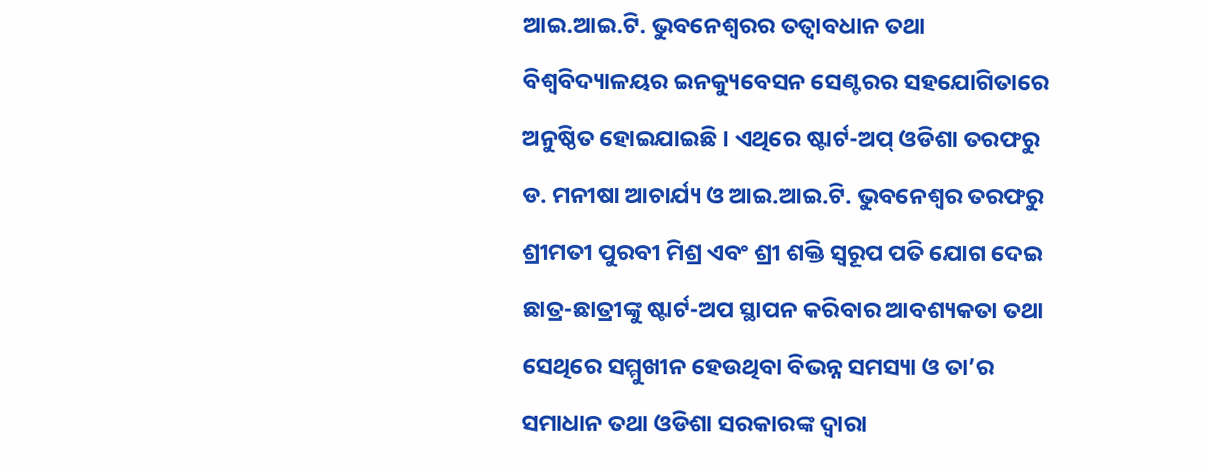ଆଇ.ଆଇ.ଟି. ଭୁବନେଶ୍ବରର ତତ୍ୱାବଧାନ ତଥା ବିଶ୍ବବିଦ୍ୟାଳୟର ଇନକ୍ୟୁବେସନ ସେଣ୍ଟରର ସହଯୋଗିତାରେ ଅନୁଷ୍ଠିତ ହୋଇଯାଇଛି । ଏଥିରେ ଷ୍ଟାର୍ଟ-ଅପ୍ ଓଡିଶା ତରଫରୁ ଡ. ମନୀଷା ଆଚାର୍ଯ୍ୟ ଓ ଆଇ.ଆଇ.ଟି. ଭୁବନେଶ୍ବର ତରଫରୁ ଶ୍ରୀମତୀ ପୁରବୀ ମିଶ୍ର ଏବଂ ଶ୍ରୀ ଶକ୍ତି ସ୍ଵରୂପ ପତି ଯୋଗ ଦେଇ ଛାତ୍ର-ଛାତ୍ରୀଙ୍କୁ ଷ୍ଟାର୍ଟ-ଅପ ସ୍ଥାପନ କରିବାର ଆବଶ୍ୟକତା ତଥା ସେଥିରେ ସମ୍ମୁଖୀନ ହେଉଥିବା ବିଭନ୍ନ ସମସ୍ୟା ଓ ତା’ର ସମାଧାନ ତଥା ଓଡିଶା ସରକାରଙ୍କ ଦ୍ଵାରା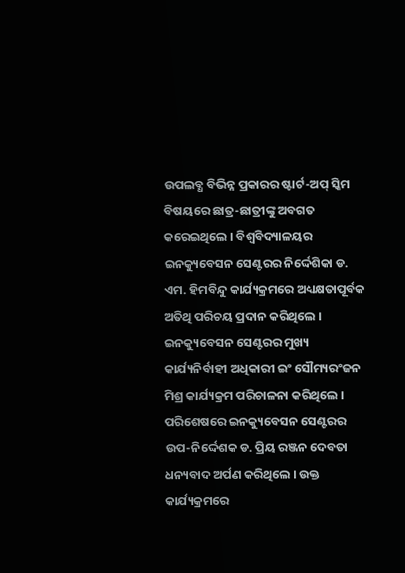ଉପଲବ୍ଧ ବିଭିନ୍ନ ପ୍ରକାରର ଷ୍ଟାର୍ଟ-ଅପ୍ ସ୍କିମ ବିଷୟରେ ଛାତ୍ର-ଛାତ୍ରୀଙ୍କୁ ଅବଗତ କରେଇଥିଲେ । ବିଶ୍ୱବିଦ୍ୟାଳୟର ଇନକ୍ୟୁବେସନ ସେଣ୍ଟରର ନିର୍ଦ୍ଦେଶିକା ଡ. ଏମ. ହିମବିନ୍ଦୁ କାର୍ଯ୍ୟକ୍ରମରେ ଅଧ୍ୟକ୍ଷତାପୂର୍ବକ ଅତିଥି ପରିଚୟ ପ୍ରଦାନ କରିଥିଲେ । ଇନକ୍ୟୁବେସନ ସେଣ୍ଟରର ମୁଖ୍ୟ କାର୍ଯ୍ୟନିର୍ବାହୀ ଅଧିକାରୀ ଇଂ ସୌମ୍ୟରଂଜନ ମିଶ୍ର କାର୍ଯ୍ୟକ୍ରମ ପରିଚାଳନା କରିଥିଲେ । ପରିଶେଷରେ ଇନକ୍ୟୁବେସନ ସେଣ୍ଟରର ଉପ-ନିର୍ଦ୍ଦେଶକ ଡ. ପ୍ରିୟ ରଞ୍ଜନ ଦେବତା ଧନ୍ୟବାଦ ଅର୍ପଣ କରିଥିଲେ । ଉକ୍ତ କାର୍ଯ୍ୟକ୍ରମରେ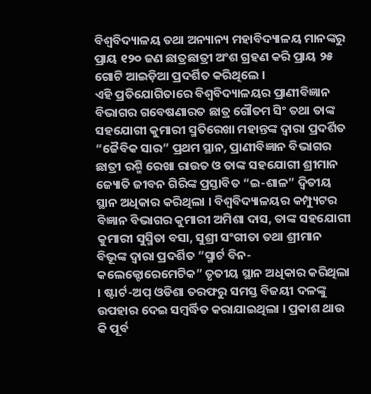ବିଶ୍ବବିଦ୍ୟାଳୟ ତଥା ଅନ୍ୟାନ୍ୟ ମହାବିଦ୍ୟାଳୟ ମାନଙ୍କରୁ ପ୍ରାୟ ୧୨୦ ଜଣ ଛାତ୍ରଛାତ୍ରୀ ଅଂଶ ଗ୍ରହଣ କରି ପ୍ରାୟ ୨୫ ଗୋଟି ଆଇଡ଼ିଆ ପ୍ରଦର୍ଶିତ କରିଥିଲେ ।
ଏହି ପ୍ରତିଯୋଗିତାରେ ବିଶ୍ୱବିଦ୍ୟାଳୟର ପ୍ରାଣୀବିଜ୍ଞାନ ବିଭାଗର ଗବେଷଣାରତ ଛାତ୍ର ଗୌତମ ସିଂ ତଥା ତାଙ୍କ ସହଯୋଗୀ କୁମାରୀ ସ୍ମତିରେଖା ମହାନ୍ତଙ୍କ ଦ୍ୱାରା ପ୍ରଦର୍ଶିତ “ଜୈବିକ ସାର” ପ୍ରଥମ ସ୍ଥାନ, ପ୍ରାଣୀବିଜ୍ଞାନ ବିଭାଗର ଛାତ୍ରୀ ରଶ୍ମି ରେଖା ରାଉତ ଓ ତାଙ୍କ ସହଯୋଗୀ ଶ୍ରୀମାନ ଜ୍ୟୋତି ଜୀବନ ଗିରିଙ୍କ ପ୍ରସ୍ତାବିତ “ଇ-ଶାଳ” ଦ୍ବିତୀୟ ସ୍ଥାନ ଅଧିକାର କରିଥିଲା । ବିଶ୍ବବିଦ୍ୟାଳୟର କମ୍ପ୍ୟୁଟର ବିଜ୍ଞାନ ବିଭାଗର କୁମାରୀ ଅମିଶା ଦାସ, ତାଙ୍କ ସହଯୋଗୀ କୁମାରୀ ସୁସ୍ମିତା ବସା, ସୁଶ୍ରୀ ସଂଗୀତା ତଥା ଶ୍ରୀମାନ ବିଭୂଙ୍କ ଦ୍ଵାରା ପ୍ରଦର୍ଶିତ “ସ୍ମାର୍ଟ ବିନ- କଲେକ୍ଟୋରେମେଟିକ” ତୃତୀୟ ସ୍ଥାନ ଅଧିକାର କରିଥିଲା । ଷ୍ଟାର୍ଟ-ଅପ୍ ଓଡିଶା ତରଫରୁ ସମସ୍ତ ବିଜୟୀ ଦଳଙ୍କୁ ଉପହାର ଦେଇ ସମ୍ବର୍ଦ୍ଧିତ କରାଯାଇଥିଲା । ପ୍ରକାଶ ଥାଉ କି ପୂର୍ବ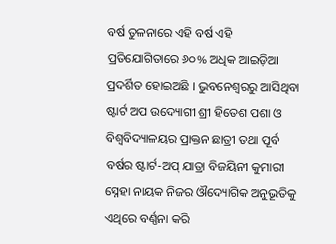ବର୍ଷ ତୁଳନାରେ ଏହି ବର୍ଷ ଏହି ପ୍ରତିଯୋଗିତାରେ ୬୦% ଅଧିକ ଆଇଡ଼ିଆ ପ୍ରଦର୍ଶିତ ହୋଇଅଛି । ଭୁବନେଶ୍ୱରରୁ ଆସିଥିବା ଷ୍ଟାର୍ଟ ଅପ ଉଦ୍ୟୋଗୀ ଶ୍ରୀ ହିତେଶ ପଶା ଓ ବିଶ୍ଵବିଦ୍ୟାଳୟର ପ୍ରାକ୍ତନ ଛାତ୍ରୀ ତଥା ପୂର୍ବ ବର୍ଷର ଷ୍ଟାର୍ଟ-ଅପ୍ ଯାତ୍ରା ବିଜୟିନୀ କୁମାରୀ ସ୍ନେହା ନାୟକ ନିଜର ଔଦ୍ୟୋଗିକ ଅନୁଭୂତିକୁ ଏଥିରେ ବର୍ଣ୍ଣନା କରି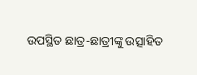ଉପସ୍ଥିତ ଛାତ୍ର-ଛାତ୍ରୀଙ୍କୁ ଉତ୍ସାହିତ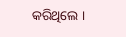କରିଥିଲେ ।